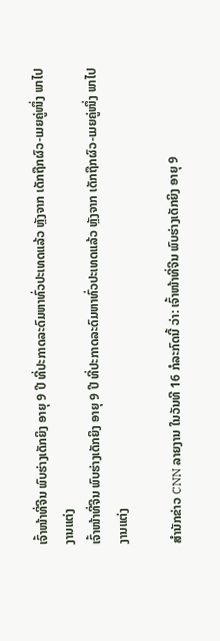ເຈົ້າໜ້າທີ່ຈີນ ພົບຮ່າງເດັກຍິງ ອາຍຸ 9 ປີ ທີ່ປະກາດລະດົມຫາທົ່ວປະເທດແລ້ວ ຫຼັງຈາກ ເດັກຖືກຜົວ-ເມຍຄູ່ໜຶ່ງ ພາໄປງານແຕ່ງ
ເຈົ້າໜ້າທີ່ຈີນ ພົບຮ່າງເດັກຍິງ ອາຍຸ 9 ປີ ທີ່ປະກາດລະດົມຫາທົ່ວປະເທດແລ້ວ ຫຼັງຈາກ ເດັກຖືກຜົວ-ເມຍຄູ່ໜຶ່ງ ພາໄປງານແຕ່ງ

ສຳນັກຂ່າວ CNN ລາຍງານ ໃນວັນທີ 16 ກໍລະກົດນີ້ ວ່າ: ເຈົ້າໜ້າທີ່ຈີນ ພົບຮ່າງເດັກຍິງ ອາຍຸ 9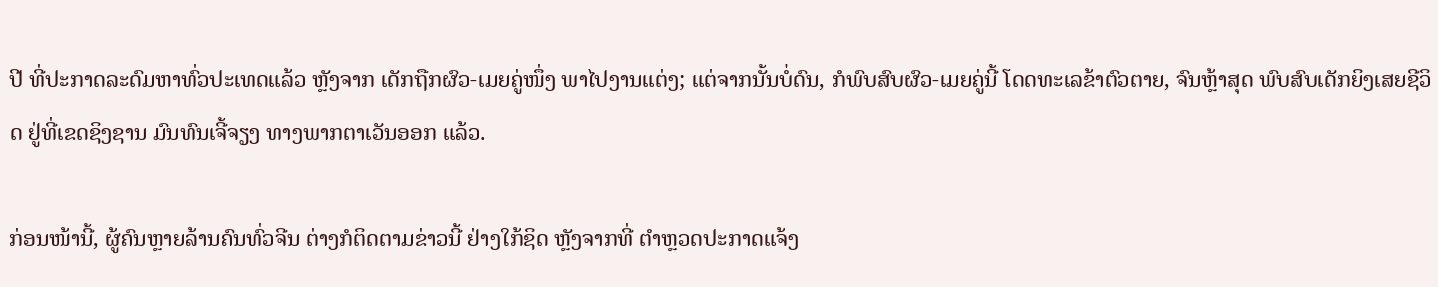ປີ ທີ່ປະກາດລະດົມຫາທົ່ວປະເທດແລ້ວ ຫຼັງຈາກ ເດັກຖືກຜົວ-ເມຍຄູ່ໜຶ່ງ ພາໄປງານແຕ່ງ; ແຕ່ຈາກນັ້ນບໍ່ດົນ, ກໍພົບສົບຜົວ-ເມຍຄູ່ນີ້ ໂດດທະເລຂ້າຕົວຕາຍ, ຈົນຫຼ້າສຸດ ພົບສົບເດັກຍິງເສຍຊີວິດ ຢູ່ທີ່ເຂດຊິງຊານ ມົນທົນເຈີ້ຈຽງ ທາງພາກຕາເວັນອອກ ແລ້ວ.

ກ່ອນໜ້ານີ້, ຜູ້ຄົນຫຼາຍລ້ານຄົນທົ່ວຈີນ ຕ່າງກໍຕິດຕາມຂ່າວນີ້ ຢ່າງໃກ້ຊິດ ຫຼັງຈາກທີ່ ຕຳຫຼວດປະກາດແຈ້ງ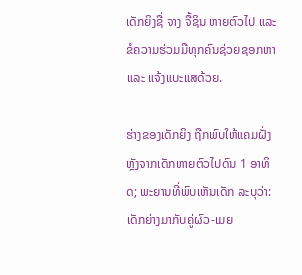ເດັກຍິງຊື່ ຈາງ ຈື້ຊິນ ຫາຍຕົວໄປ ແລະ ຂໍຄວາມຮ່ວມມືທຸກຄົນຊ່ວຍຊອກຫາ ແລະ ແຈ້ງແບະແສດ້ວຍ.

ຮ່າງຂອງເດັກຍິງ ຖືກພົບໃຫ້ແຄມຝັ່ງ ຫຼັງຈາກເດັກຫາຍຕົວໄປດົນ 1 ອາທິດ; ພະຍານທີ່ພົບເຫັນເດັກ ລະບຸວ່າ: ເດັກຍ່າງມາກັບຄູ່ຜົວ-ເມຍ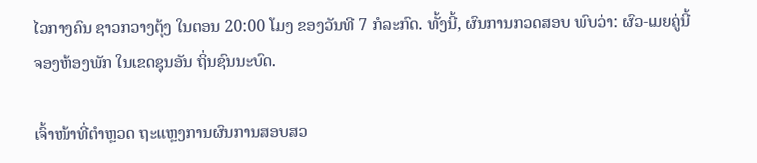ໄວກາງຄົນ ຊາວກວາງຕຸ້ງ ໃນຕອນ 20:00 ໂມງ ຂອງວັນທີ 7 ກໍລະກົດ. ທັ້ງນີ້, ຜົນການກວດສອບ ພົບວ່າ: ຜົວ-ເມຍຄູ່ນີ້ ຈອງຫ້ອງພັກ ໃນເຂດຊຸນອັນ ຖິ່ນຊົນນະບົດ.

ເຈົ້າໜ້າທີ່ຕຳຫຼວດ ຖະແຫຼງການຜົນການສອບສວ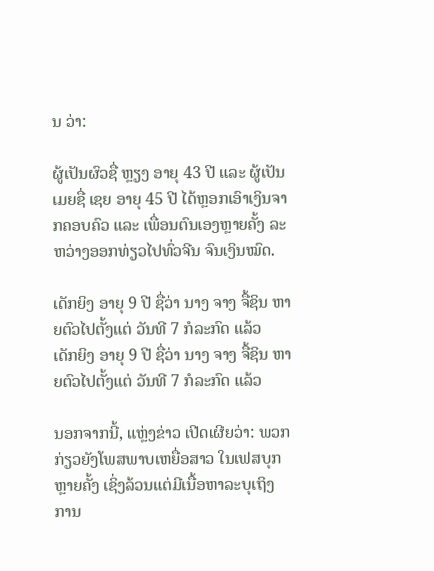ນ ວ່າ:

ຜູ້ເປັນຜົວຊື່ ຫຼຽງ ອາຍຸ 43 ປີ ແລະ ຜູ້ເປັນເມຍຊື່ ເຊຍ ອາຍຸ 45 ປີ ໄດ້ຫຼອກເອົາເງິນຈາກຄອບຄົວ ແລະ ເພື່ອນຕົນເອງຫຼາຍຄັ້ງ ລະຫວ່າງອອກທ່ຽວໄປທົ່ວຈີນ ຈົນເງິນໝົດ.

ເດັກຍິງ ອາຍຸ 9 ປີ ຊື່ວ່າ ນາງ ຈາງ ຈື້ຊິນ ຫາຍຕົວໄປຕັ້ງແຕ່ ວັນທີ 7 ກໍລະກົດ ແລ້ວ
ເດັກຍິງ ອາຍຸ 9 ປີ ຊື່ວ່າ ນາງ ຈາງ ຈື້ຊິນ ຫາຍຕົວໄປຕັ້ງແຕ່ ວັນທີ 7 ກໍລະກົດ ແລ້ວ

ນອກຈາກນີ້, ແຫຼ່ງຂ່າວ ເປີດເຜີຍວ່າ: ພວກກ່ຽວຍັງໂພສພາບເຫຍື່ອສາວ ໃນເຟສບຸກຫຼາຍຄັ້ງ ເຊິ່ງລ້ວນແຕ່ມີເນື້ອຫາລະບຸເຖິງ ການ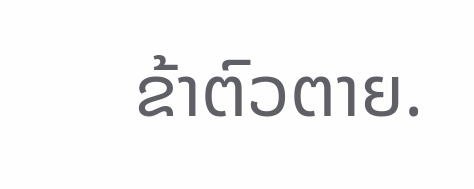ຂ້າຕົວຕາຍ.